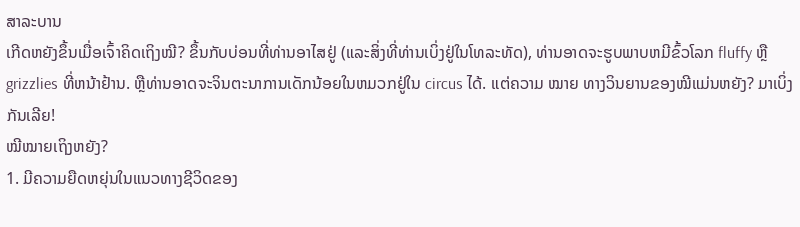ສາລະບານ
ເກີດຫຍັງຂຶ້ນເມື່ອເຈົ້າຄິດເຖິງໝີ? ຂຶ້ນກັບບ່ອນທີ່ທ່ານອາໄສຢູ່ (ແລະສິ່ງທີ່ທ່ານເບິ່ງຢູ່ໃນໂທລະທັດ), ທ່ານອາດຈະຮູບພາບຫມີຂົ້ວໂລກ fluffy ຫຼື grizzlies ທີ່ຫນ້າຢ້ານ. ຫຼືທ່ານອາດຈະຈິນຕະນາການເດັກນ້ອຍໃນຫມວກຢູ່ໃນ circus ໄດ້. ແຕ່ຄວາມ ໝາຍ ທາງວິນຍານຂອງໝີແມ່ນຫຍັງ? ມາເບິ່ງກັນເລີຍ!
ໝີໝາຍເຖິງຫຍັງ?
1. ມີຄວາມຍືດຫຍຸ່ນໃນແນວທາງຊີວິດຂອງ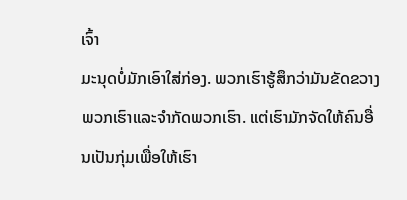ເຈົ້າ
ມະນຸດບໍ່ມັກເອົາໃສ່ກ່ອງ. ພວກເຮົາຮູ້ສຶກວ່າມັນຂັດຂວາງພວກເຮົາແລະຈໍາກັດພວກເຮົາ. ແຕ່ເຮົາມັກຈັດໃຫ້ຄົນອື່ນເປັນກຸ່ມເພື່ອໃຫ້ເຮົາ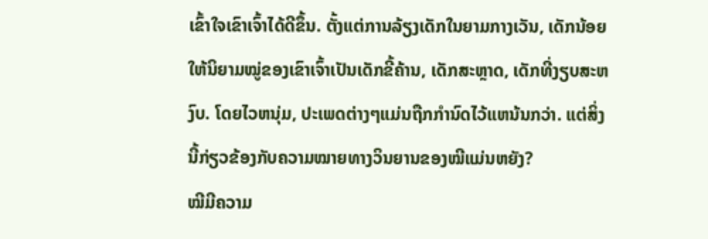ເຂົ້າໃຈເຂົາເຈົ້າໄດ້ດີຂຶ້ນ. ຕັ້ງແຕ່ການລ້ຽງເດັກໃນຍາມກາງເວັນ, ເດັກນ້ອຍໃຫ້ນິຍາມໝູ່ຂອງເຂົາເຈົ້າເປັນເດັກຂີ້ຄ້ານ, ເດັກສະຫຼາດ, ເດັກທີ່ງຽບສະຫງົບ. ໂດຍໄວຫນຸ່ມ, ປະເພດຕ່າງໆແມ່ນຖືກກໍານົດໄວ້ແຫນ້ນກວ່າ. ແຕ່ສິ່ງນີ້ກ່ຽວຂ້ອງກັບຄວາມໝາຍທາງວິນຍານຂອງໝີແມ່ນຫຍັງ?
ໝີມີຄວາມ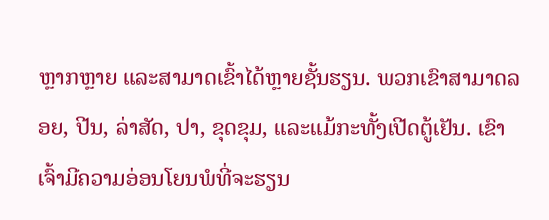ຫຼາກຫຼາຍ ແລະສາມາດເຂົ້າໄດ້ຫຼາຍຊັ້ນຮຽນ. ພວກເຂົາສາມາດລອຍ, ປີນ, ລ່າສັດ, ປາ, ຂຸດຂຸມ, ແລະແມ້ກະທັ້ງເປີດຕູ້ເຢັນ. ເຂົາເຈົ້າມີຄວາມອ່ອນໂຍນພໍທີ່ຈະຮຽນ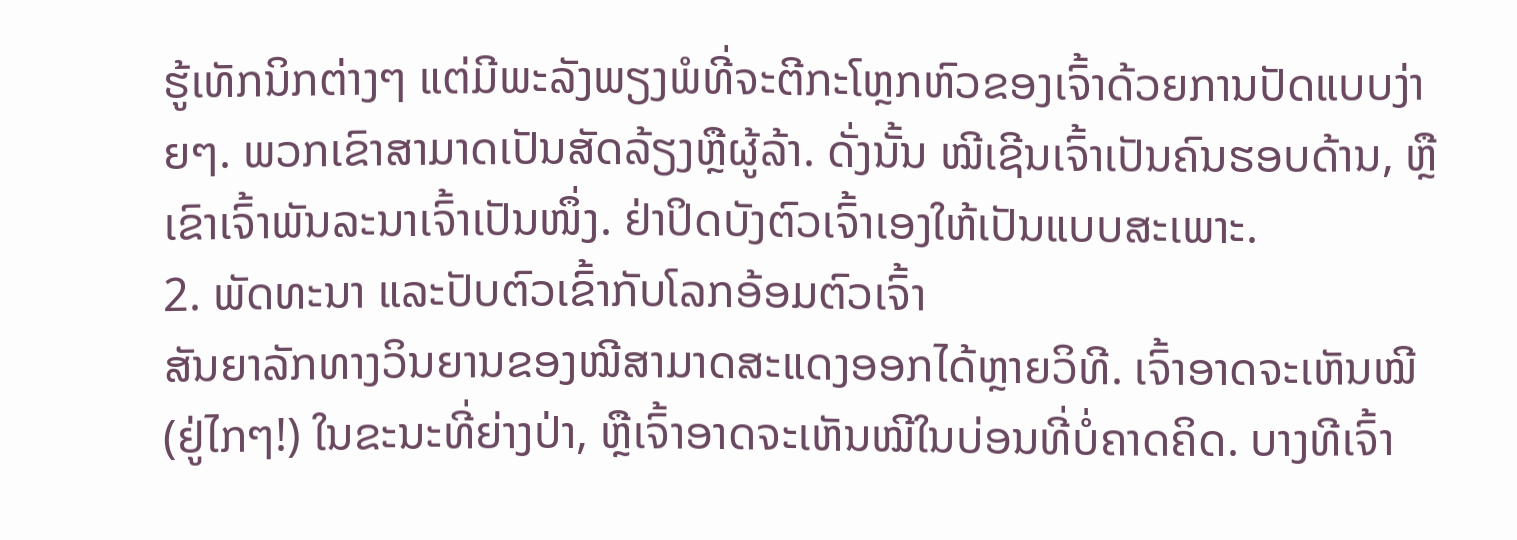ຮູ້ເທັກນິກຕ່າງໆ ແຕ່ມີພະລັງພຽງພໍທີ່ຈະຕີກະໂຫຼກຫົວຂອງເຈົ້າດ້ວຍການປັດແບບງ່າຍໆ. ພວກເຂົາສາມາດເປັນສັດລ້ຽງຫຼືຜູ້ລ້າ. ດັ່ງນັ້ນ ໝີເຊີນເຈົ້າເປັນຄົນຮອບດ້ານ, ຫຼືເຂົາເຈົ້າພັນລະນາເຈົ້າເປັນໜຶ່ງ. ຢ່າປິດບັງຕົວເຈົ້າເອງໃຫ້ເປັນແບບສະເພາະ.
2. ພັດທະນາ ແລະປັບຕົວເຂົ້າກັບໂລກອ້ອມຕົວເຈົ້າ
ສັນຍາລັກທາງວິນຍານຂອງໝີສາມາດສະແດງອອກໄດ້ຫຼາຍວິທີ. ເຈົ້າອາດຈະເຫັນໝີ (ຢູ່ໄກໆ!) ໃນຂະນະທີ່ຍ່າງປ່າ, ຫຼືເຈົ້າອາດຈະເຫັນໝີໃນບ່ອນທີ່ບໍ່ຄາດຄິດ. ບາງທີເຈົ້າ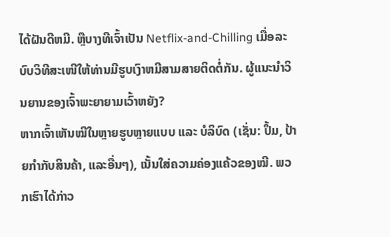ໄດ້ຝັນດີຫມີ. ຫຼືບາງທີເຈົ້າເປັນ Netflix-and-Chilling ເມື່ອລະບົບວິທີສະເໜີໃຫ້ທ່ານມີຮູບເງົາຫມີສາມສາຍຕິດຕໍ່ກັນ. ຜູ້ແນະນຳວິນຍານຂອງເຈົ້າພະຍາຍາມເວົ້າຫຍັງ?
ຫາກເຈົ້າເຫັນໝີໃນຫຼາຍຮູບຫຼາຍແບບ ແລະ ບໍລິບົດ (ເຊັ່ນ: ປຶ້ມ, ປ້າຍກຳກັບສິນຄ້າ, ແລະອື່ນໆ), ເນັ້ນໃສ່ຄວາມຄ່ອງແຄ້ວຂອງໝີ. ພວກເຮົາໄດ້ກ່າວ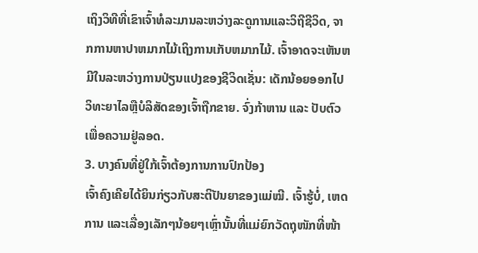ເຖິງວິທີທີ່ເຂົາເຈົ້າທໍລະມານລະຫວ່າງລະດູການແລະວິຖີຊີວິດ, ຈາກການຫາປາຫມາກໄມ້ເຖິງການເກັບຫມາກໄມ້. ເຈົ້າອາດຈະເຫັນຫມີໃນລະຫວ່າງການປ່ຽນແປງຂອງຊີວິດເຊັ່ນ: ເດັກນ້ອຍອອກໄປວິທະຍາໄລຫຼືບໍລິສັດຂອງເຈົ້າຖືກຂາຍ. ຈົ່ງກ້າຫານ ແລະ ປັບຕົວເພື່ອຄວາມຢູ່ລອດ.
3. ບາງຄົນທີ່ຢູ່ໃກ້ເຈົ້າຕ້ອງການການປົກປ້ອງ
ເຈົ້າຄົງເຄີຍໄດ້ຍິນກ່ຽວກັບສະຕິປັນຍາຂອງແມ່ໝີ. ເຈົ້າຮູ້ບໍ່, ເຫດການ ແລະເລື່ອງເລັກໆນ້ອຍໆເຫຼົ່ານັ້ນທີ່ແມ່ຍົກວັດຖຸໜັກທີ່ໜ້າ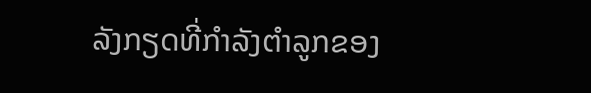ລັງກຽດທີ່ກຳລັງຕຳລູກຂອງ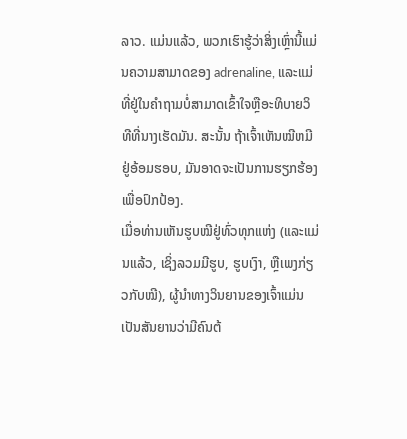ລາວ. ແມ່ນແລ້ວ, ພວກເຮົາຮູ້ວ່າສິ່ງເຫຼົ່ານີ້ແມ່ນຄວາມສາມາດຂອງ adrenaline, ແລະແມ່ທີ່ຢູ່ໃນຄໍາຖາມບໍ່ສາມາດເຂົ້າໃຈຫຼືອະທິບາຍວິທີທີ່ນາງເຮັດມັນ. ສະນັ້ນ ຖ້າເຈົ້າເຫັນໝີຫມີຢູ່ອ້ອມຮອບ, ມັນອາດຈະເປັນການຮຽກຮ້ອງເພື່ອປົກປ້ອງ.
ເມື່ອທ່ານເຫັນຮູບໝີຢູ່ທົ່ວທຸກແຫ່ງ (ແລະແມ່ນແລ້ວ, ເຊິ່ງລວມມີຮູບ, ຮູບເງົາ, ຫຼືເພງກ່ຽວກັບໝີ), ຜູ້ນຳທາງວິນຍານຂອງເຈົ້າແມ່ນ ເປັນສັນຍານວ່າມີຄົນຕ້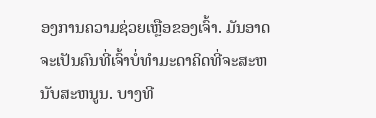ອງການຄວາມຊ່ວຍເຫຼືອຂອງເຈົ້າ. ມັນອາດຈະເປັນຄົນທີ່ເຈົ້າບໍ່ທໍາມະດາຄິດທີ່ຈະສະຫນັບສະຫນູນ. ບາງທີ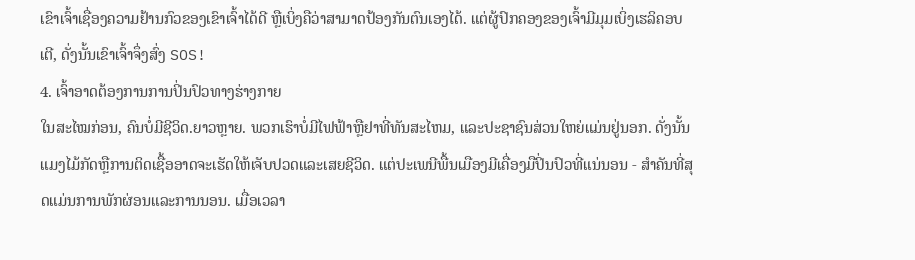ເຂົາເຈົ້າເຊື່ອງຄວາມຢ້ານກົວຂອງເຂົາເຈົ້າໄດ້ດີ ຫຼືເບິ່ງຄືວ່າສາມາດປ້ອງກັນຕົນເອງໄດ້. ແຕ່ຜູ້ປົກຄອງຂອງເຈົ້າມີມຸມເບິ່ງເຮລິຄອບເຕີ, ດັ່ງນັ້ນເຂົາເຈົ້າຈຶ່ງສົ່ງ SOS!
4. ເຈົ້າອາດຕ້ອງການການປິ່ນປົວທາງຮ່າງກາຍ
ໃນສະໄໝກ່ອນ, ຄົນບໍ່ມີຊີວິດ.ຍາວຫຼາຍ. ພວກເຮົາບໍ່ມີໄຟຟ້າຫຼືຢາທີ່ທັນສະໄຫມ, ແລະປະຊາຊົນສ່ວນໃຫຍ່ແມ່ນຢູ່ນອກ. ດັ່ງນັ້ນແມງໄມ້ກັດຫຼືການຕິດເຊື້ອອາດຈະເຮັດໃຫ້ເຈັບປວດແລະເສຍຊີວິດ. ແຕ່ປະເພນີພື້ນເມືອງມີເຄື່ອງມືປິ່ນປົວທີ່ແນ່ນອນ - ສໍາຄັນທີ່ສຸດແມ່ນການພັກຜ່ອນແລະການນອນ. ເມື່ອເວລາ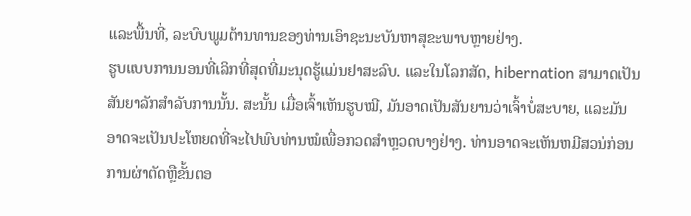ແລະພື້ນທີ່, ລະບົບພູມຕ້ານທານຂອງທ່ານເອົາຊະນະບັນຫາສຸຂະພາບຫຼາຍຢ່າງ.
ຮູບແບບການນອນທີ່ເລິກທີ່ສຸດທີ່ມະນຸດຮູ້ແມ່ນຢາສະລົບ. ແລະໃນໂລກສັດ, hibernation ສາມາດເປັນສັນຍາລັກສໍາລັບການນັ້ນ. ສະນັ້ນ ເມື່ອເຈົ້າເຫັນຮູບໝີ, ມັນອາດເປັນສັນຍານວ່າເຈົ້າບໍ່ສະບາຍ, ແລະມັນອາດຈະເປັນປະໂຫຍດທີ່ຈະໄປພົບທ່ານໝໍເພື່ອກວດສຳຫຼວດບາງຢ່າງ. ທ່ານອາດຈະເຫັນຫມີສວນ່ກ່ອນການຜ່າຕັດຫຼືຂັ້ນຕອ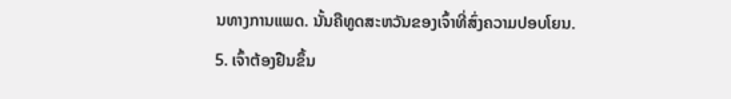ນທາງການແພດ. ນັ້ນຄືທູດສະຫວັນຂອງເຈົ້າທີ່ສົ່ງຄວາມປອບໂຍນ.
5. ເຈົ້າຕ້ອງຢືນຂຶ້ນ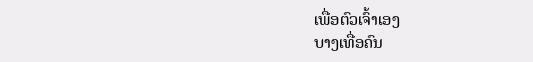ເພື່ອຕົວເຈົ້າເອງ
ບາງເທື່ອຄົນ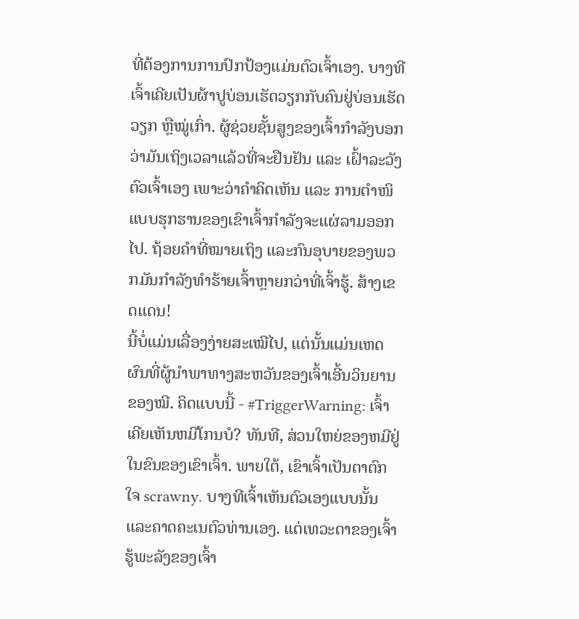ທີ່ຕ້ອງການການປົກປ້ອງແມ່ນຕົວເຈົ້າເອງ. ບາງທີເຈົ້າເຄີຍເປັນຜ້າປູບ່ອນເຮັດວຽກກັບຄົນຢູ່ບ່ອນເຮັດວຽກ ຫຼືໝູ່ເກົ່າ. ຜູ້ຊ່ວຍຊັ້ນສູງຂອງເຈົ້າກຳລັງບອກວ່າມັນເຖິງເວລາແລ້ວທີ່ຈະຢືນຢັນ ແລະ ເຝົ້າລະວັງຕົວເຈົ້າເອງ ເພາະວ່າຄຳຄິດເຫັນ ແລະ ການຕຳໜິແບບຮຸກຮານຂອງເຂົາເຈົ້າກຳລັງຈະແຜ່ລາມອອກໄປ. ຖ້ອຍຄຳທີ່ໝາຍເຖິງ ແລະກົນອຸບາຍຂອງພວກມັນກຳລັງທຳຮ້າຍເຈົ້າຫຼາຍກວ່າທີ່ເຈົ້າຮູ້. ສ້າງເຂດແດນ!
ນີ້ບໍ່ແມ່ນເລື່ອງງ່າຍສະເໝີໄປ, ແຕ່ນັ້ນແມ່ນເຫດຜົນທີ່ຜູ້ນຳພາທາງສະຫວັນຂອງເຈົ້າເອີ້ນວິນຍານຂອງໝີ. ຄິດແບບນີ້ - #TriggerWarning: ເຈົ້າເຄີຍເຫັນຫມີໂກນບໍ? ທັນທີ, ສ່ວນໃຫຍ່ຂອງຫມີຢູ່ໃນຂົນຂອງເຂົາເຈົ້າ. ພາຍໃຕ້, ເຂົາເຈົ້າເປັນຕາຕົກໃຈ scrawny. ບາງທີເຈົ້າເຫັນຕົວເອງແບບນັ້ນແລະຄາດຄະເນຕົວທ່ານເອງ. ແຕ່ເທວະດາຂອງເຈົ້າຮູ້ພະລັງຂອງເຈົ້າ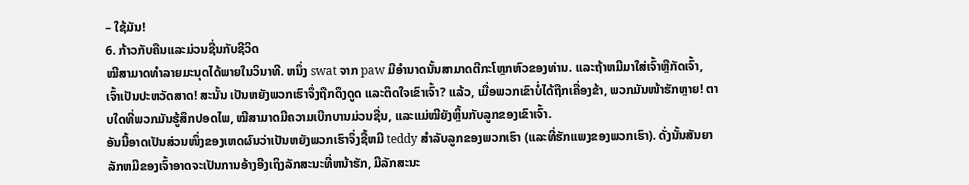– ໃຊ້ມັນ!
6. ກ້າວກັບຄືນແລະມ່ວນຊື່ນກັບຊີວິດ
ໝີສາມາດທຳລາຍມະນຸດໄດ້ພາຍໃນວິນາທີ. ຫນຶ່ງ swat ຈາກ paw ມີອໍານາດນັ້ນສາມາດຕີກະໂຫຼກຫົວຂອງທ່ານ. ແລະຖ້າຫມີມາໃສ່ເຈົ້າຫຼືກັດເຈົ້າ, ເຈົ້າເປັນປະຫວັດສາດ! ສະນັ້ນ ເປັນຫຍັງພວກເຮົາຈຶ່ງຖືກດຶງດູດ ແລະຕິດໃຈເຂົາເຈົ້າ? ແລ້ວ, ເມື່ອພວກເຂົາບໍ່ໄດ້ຖືກເຄື່ອງຂ້າ, ພວກມັນໜ້າຮັກຫຼາຍ! ຕາບໃດທີ່ພວກມັນຮູ້ສຶກປອດໄພ, ໝີສາມາດມີຄວາມເບີກບານມ່ວນຊື່ນ, ແລະແມ່ໝີຍັງຫຼິ້ນກັບລູກຂອງເຂົາເຈົ້າ.
ອັນນີ້ອາດເປັນສ່ວນໜຶ່ງຂອງເຫດຜົນວ່າເປັນຫຍັງພວກເຮົາຈຶ່ງຊື້ຫມີ teddy ສໍາລັບລູກຂອງພວກເຮົາ (ແລະທີ່ຮັກແພງຂອງພວກເຮົາ). ດັ່ງນັ້ນສັນຍາລັກຫມີຂອງເຈົ້າອາດຈະເປັນການອ້າງອີງເຖິງລັກສະນະທີ່ຫນ້າຮັກ, ມີລັກສະນະ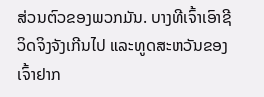ສ່ວນຕົວຂອງພວກມັນ. ບາງທີເຈົ້າເອົາຊີວິດຈິງຈັງເກີນໄປ ແລະທູດສະຫວັນຂອງເຈົ້າຢາກ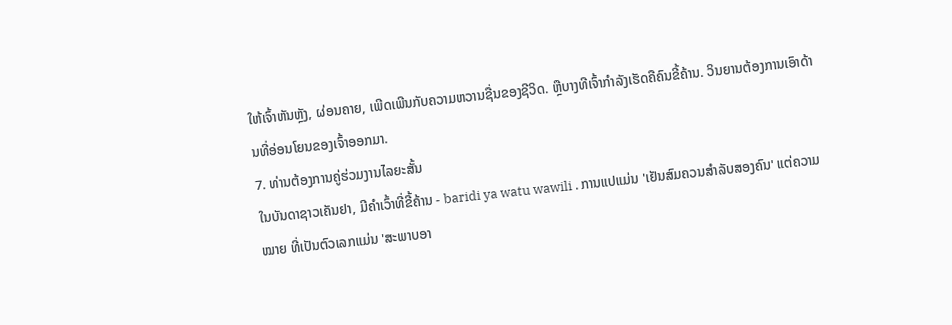ໃຫ້ເຈົ້າຫັນຫຼັງ, ຜ່ອນຄາຍ, ເພີດເພີນກັບຄວາມຫວານຊື່ນຂອງຊີວິດ. ຫຼືບາງທີເຈົ້າກຳລັງເຮັດຄືຄົນຂີ້ຄ້ານ. ວິນຍານຕ້ອງການເອົາດ້ານທີ່ອ່ອນໂຍນຂອງເຈົ້າອອກມາ.
7. ທ່ານຕ້ອງການຄູ່ຮ່ວມງານໄລຍະສັ້ນ
ໃນບັນດາຊາວເຄັນຢາ, ມີຄໍາເວົ້າທີ່ຂີ້ຄ້ານ - baridi ya watu wawili . ການແປແມ່ນ 'ເຢັນສົມຄວນສໍາລັບສອງຄົນ' ແຕ່ຄວາມ ໝາຍ ທີ່ເປັນຕົວເລກແມ່ນ 'ສະພາບອາ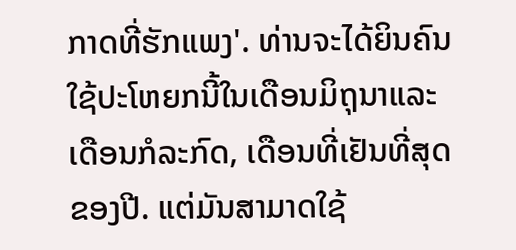ກາດທີ່ຮັກແພງ'. ທ່ານຈະໄດ້ຍິນຄົນໃຊ້ປະໂຫຍກນີ້ໃນເດືອນມິຖຸນາແລະເດືອນກໍລະກົດ, ເດືອນທີ່ເຢັນທີ່ສຸດຂອງປີ. ແຕ່ມັນສາມາດໃຊ້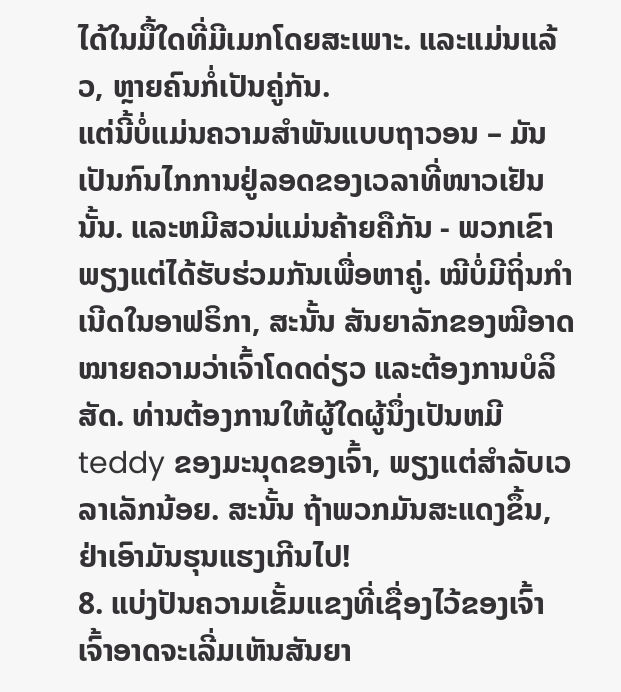ໄດ້ໃນມື້ໃດທີ່ມີເມກໂດຍສະເພາະ. ແລະແມ່ນແລ້ວ, ຫຼາຍຄົນກໍ່ເປັນຄູ່ກັນ.
ແຕ່ນີ້ບໍ່ແມ່ນຄວາມສຳພັນແບບຖາວອນ – ມັນເປັນກົນໄກການຢູ່ລອດຂອງເວລາທີ່ໜາວເຢັນນັ້ນ. ແລະຫມີສວນ່ແມ່ນຄ້າຍຄືກັນ - ພວກເຂົາພຽງແຕ່ໄດ້ຮັບຮ່ວມກັນເພື່ອຫາຄູ່. ໝີບໍ່ມີຖິ່ນກຳເນີດໃນອາຟຣິກາ, ສະນັ້ນ ສັນຍາລັກຂອງໝີອາດໝາຍຄວາມວ່າເຈົ້າໂດດດ່ຽວ ແລະຕ້ອງການບໍລິສັດ. ທ່ານຕ້ອງການໃຫ້ຜູ້ໃດຜູ້ນຶ່ງເປັນຫມີ teddy ຂອງມະນຸດຂອງເຈົ້າ, ພຽງແຕ່ສໍາລັບເວລາເລັກນ້ອຍ. ສະນັ້ນ ຖ້າພວກມັນສະແດງຂຶ້ນ, ຢ່າເອົາມັນຮຸນແຮງເກີນໄປ!
8. ແບ່ງປັນຄວາມເຂັ້ມແຂງທີ່ເຊື່ອງໄວ້ຂອງເຈົ້າ
ເຈົ້າອາດຈະເລີ່ມເຫັນສັນຍາ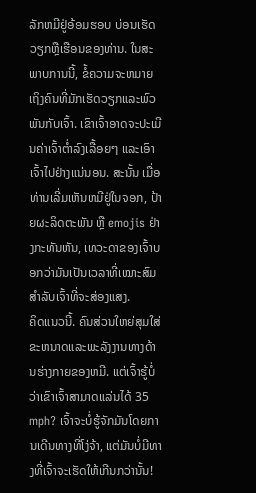ລັກຫມີຢູ່ອ້ອມຮອບ ບ່ອນເຮັດວຽກຫຼືເຮືອນຂອງທ່ານ. ໃນສະພາບການນີ້, ຂໍ້ຄວາມຈະຫມາຍເຖິງຄົນທີ່ມັກເຮັດວຽກແລະພົວພັນກັບເຈົ້າ. ເຂົາເຈົ້າອາດຈະປະເມີນຄ່າເຈົ້າຕໍ່າລົງເລື້ອຍໆ ແລະເອົາເຈົ້າໄປຢ່າງແນ່ນອນ. ສະນັ້ນ ເມື່ອທ່ານເລີ່ມເຫັນຫມີຢູ່ໃນຈອກ, ປ້າຍຜະລິດຕະພັນ ຫຼື emojis ຢ່າງກະທັນຫັນ, ເທວະດາຂອງເຈົ້າບອກວ່າມັນເປັນເວລາທີ່ເໝາະສົມສຳລັບເຈົ້າທີ່ຈະສ່ອງແສງ.
ຄິດແນວນີ້. ຄົນສ່ວນໃຫຍ່ສຸມໃສ່ຂະຫນາດແລະພະລັງງານທາງດ້ານຮ່າງກາຍຂອງຫມີ. ແຕ່ເຈົ້າຮູ້ບໍ່ວ່າເຂົາເຈົ້າສາມາດແລ່ນໄດ້ 35 mph? ເຈົ້າຈະບໍ່ຮູ້ຈັກມັນໂດຍການເດີນທາງທີ່ໂງ່ຈ້າ, ແຕ່ມັນບໍ່ມີທາງທີ່ເຈົ້າຈະເຮັດໃຫ້ເກີນກວ່ານັ້ນ!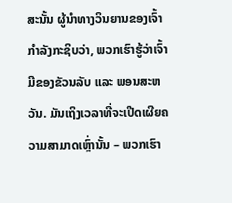ສະນັ້ນ ຜູ້ນຳທາງວິນຍານຂອງເຈົ້າກຳລັງກະຊິບວ່າ, ພວກເຮົາຮູ້ວ່າເຈົ້າມີຂອງຂັວນລັບ ແລະ ພອນສະຫວັນ. ມັນເຖິງເວລາທີ່ຈະເປີດເຜີຍຄວາມສາມາດເຫຼົ່ານັ້ນ – ພວກເຮົາ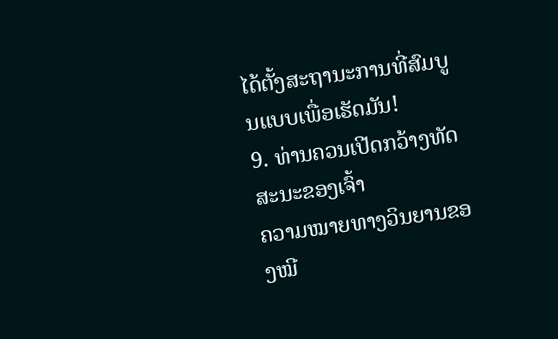ໄດ້ຕັ້ງສະຖານະການທີ່ສົມບູນແບບເພື່ອເຮັດມັນ!
9. ທ່ານຄວນເປີດກວ້າງທັດສະນະຂອງເຈົ້າ
ຄວາມໝາຍທາງວິນຍານຂອງໝີ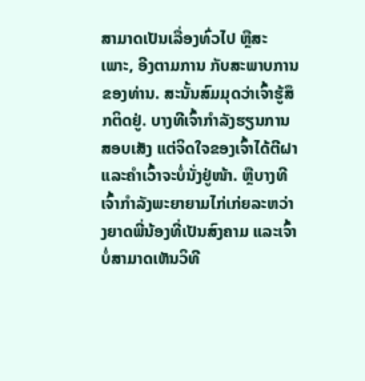ສາມາດເປັນເລື່ອງທົ່ວໄປ ຫຼືສະເພາະ, ອີງຕາມການ ກັບສະພາບການຂອງທ່ານ. ສະນັ້ນສົມມຸດວ່າເຈົ້າຮູ້ສຶກຕິດຢູ່. ບາງທີເຈົ້າກຳລັງຮຽນການສອບເສັງ ແຕ່ຈິດໃຈຂອງເຈົ້າໄດ້ຕີຝາ ແລະຄຳເວົ້າຈະບໍ່ນັ່ງຢູ່ໜ້າ. ຫຼືບາງທີເຈົ້າກຳລັງພະຍາຍາມໄກ່ເກ່ຍລະຫວ່າງຍາດພີ່ນ້ອງທີ່ເປັນສົງຄາມ ແລະເຈົ້າບໍ່ສາມາດເຫັນວິທີ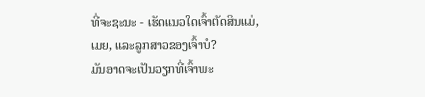ທີ່ຈະຊະນະ - ເຮັດແນວໃດເຈົ້າຕັດສິນແມ່, ເມຍ, ແລະລູກສາວຂອງເຈົ້າບໍ?
ມັນອາດຈະເປັນວຽກທີ່ເຈົ້າພະ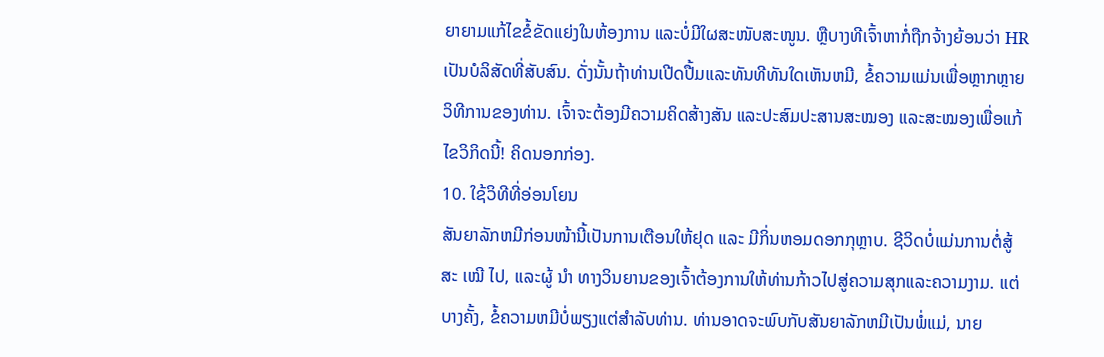ຍາຍາມແກ້ໄຂຂໍ້ຂັດແຍ່ງໃນຫ້ອງການ ແລະບໍ່ມີໃຜສະໜັບສະໜູນ. ຫຼືບາງທີເຈົ້າຫາກໍ່ຖືກຈ້າງຍ້ອນວ່າ HR ເປັນບໍລິສັດທີ່ສັບສົນ. ດັ່ງນັ້ນຖ້າທ່ານເປີດປື້ມແລະທັນທີທັນໃດເຫັນຫມີ, ຂໍ້ຄວາມແມ່ນເພື່ອຫຼາກຫຼາຍວິທີການຂອງທ່ານ. ເຈົ້າຈະຕ້ອງມີຄວາມຄິດສ້າງສັນ ແລະປະສົມປະສານສະໝອງ ແລະສະໝອງເພື່ອແກ້ໄຂວິກິດນີ້! ຄິດນອກກ່ອງ.
10. ໃຊ້ວິທີທີ່ອ່ອນໂຍນ
ສັນຍາລັກຫມີກ່ອນໜ້ານີ້ເປັນການເຕືອນໃຫ້ຢຸດ ແລະ ມີກິ່ນຫອມດອກກຸຫຼາບ. ຊີວິດບໍ່ແມ່ນການຕໍ່ສູ້ສະ ເໝີ ໄປ, ແລະຜູ້ ນຳ ທາງວິນຍານຂອງເຈົ້າຕ້ອງການໃຫ້ທ່ານກ້າວໄປສູ່ຄວາມສຸກແລະຄວາມງາມ. ແຕ່ບາງຄັ້ງ, ຂໍ້ຄວາມຫມີບໍ່ພຽງແຕ່ສໍາລັບທ່ານ. ທ່ານອາດຈະພົບກັບສັນຍາລັກຫມີເປັນພໍ່ແມ່, ນາຍ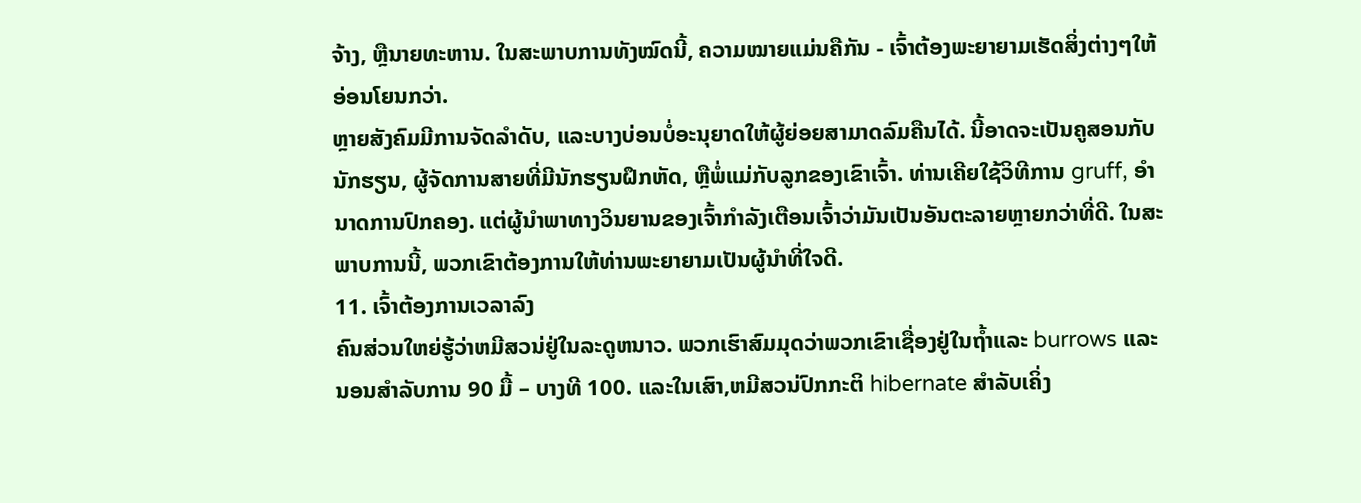ຈ້າງ, ຫຼືນາຍທະຫານ. ໃນສະພາບການທັງໝົດນີ້, ຄວາມໝາຍແມ່ນຄືກັນ - ເຈົ້າຕ້ອງພະຍາຍາມເຮັດສິ່ງຕ່າງໆໃຫ້ອ່ອນໂຍນກວ່າ.
ຫຼາຍສັງຄົມມີການຈັດລຳດັບ, ແລະບາງບ່ອນບໍ່ອະນຸຍາດໃຫ້ຜູ້ຍ່ອຍສາມາດລົມຄືນໄດ້. ນີ້ອາດຈະເປັນຄູສອນກັບນັກຮຽນ, ຜູ້ຈັດການສາຍທີ່ມີນັກຮຽນຝຶກຫັດ, ຫຼືພໍ່ແມ່ກັບລູກຂອງເຂົາເຈົ້າ. ທ່ານເຄີຍໃຊ້ວິທີການ gruff, ອໍານາດການປົກຄອງ. ແຕ່ຜູ້ນໍາພາທາງວິນຍານຂອງເຈົ້າກໍາລັງເຕືອນເຈົ້າວ່າມັນເປັນອັນຕະລາຍຫຼາຍກວ່າທີ່ດີ. ໃນສະພາບການນີ້, ພວກເຂົາຕ້ອງການໃຫ້ທ່ານພະຍາຍາມເປັນຜູ້ນໍາທີ່ໃຈດີ.
11. ເຈົ້າຕ້ອງການເວລາລົງ
ຄົນສ່ວນໃຫຍ່ຮູ້ວ່າຫມີສວນ່ຢູ່ໃນລະດູຫນາວ. ພວກເຮົາສົມມຸດວ່າພວກເຂົາເຊື່ອງຢູ່ໃນຖ້ຳແລະ burrows ແລະນອນສໍາລັບການ 90 ມື້ – ບາງທີ 100. ແລະໃນເສົາ,ຫມີສວນ່ປົກກະຕິ hibernate ສໍາລັບເຄິ່ງ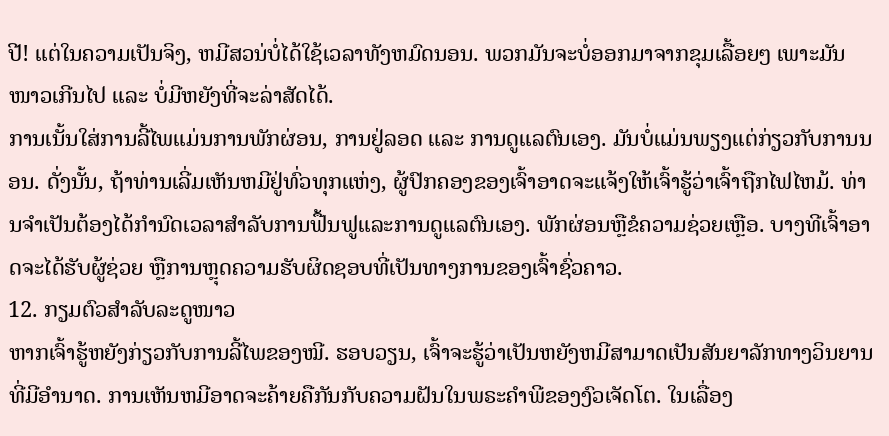ປີ! ແຕ່ໃນຄວາມເປັນຈິງ, ຫມີສວນ່ບໍ່ໄດ້ໃຊ້ເວລາທັງຫມົດນອນ. ພວກມັນຈະບໍ່ອອກມາຈາກຂຸມເລື້ອຍໆ ເພາະມັນໜາວເກີນໄປ ແລະ ບໍ່ມີຫຍັງທີ່ຈະລ່າສັດໄດ້.
ການເນັ້ນໃສ່ການລີ້ໄພແມ່ນການພັກຜ່ອນ, ການຢູ່ລອດ ແລະ ການດູແລຕົນເອງ. ມັນບໍ່ແມ່ນພຽງແຕ່ກ່ຽວກັບການນອນ. ດັ່ງນັ້ນ, ຖ້າທ່ານເລີ່ມເຫັນຫມີຢູ່ທົ່ວທຸກແຫ່ງ, ຜູ້ປົກຄອງຂອງເຈົ້າອາດຈະແຈ້ງໃຫ້ເຈົ້າຮູ້ວ່າເຈົ້າຖືກໄຟໄຫມ້. ທ່ານຈໍາເປັນຕ້ອງໄດ້ກໍານົດເວລາສໍາລັບການຟື້ນຟູແລະການດູແລຕົນເອງ. ພັກຜ່ອນຫຼືຂໍຄວາມຊ່ວຍເຫຼືອ. ບາງທີເຈົ້າອາດຈະໄດ້ຮັບຜູ້ຊ່ວຍ ຫຼືການຫຼຸດຄວາມຮັບຜິດຊອບທີ່ເປັນທາງການຂອງເຈົ້າຊົ່ວຄາວ.
12. ກຽມຕົວສຳລັບລະດູໜາວ
ຫາກເຈົ້າຮູ້ຫຍັງກ່ຽວກັບການລີ້ໄພຂອງໝີ. ຮອບວຽນ, ເຈົ້າຈະຮູ້ວ່າເປັນຫຍັງຫມີສາມາດເປັນສັນຍາລັກທາງວິນຍານທີ່ມີອໍານາດ. ການເຫັນຫມີອາດຈະຄ້າຍຄືກັນກັບຄວາມຝັນໃນພຣະຄໍາພີຂອງງົວເຈັດໂຕ. ໃນເລື່ອງ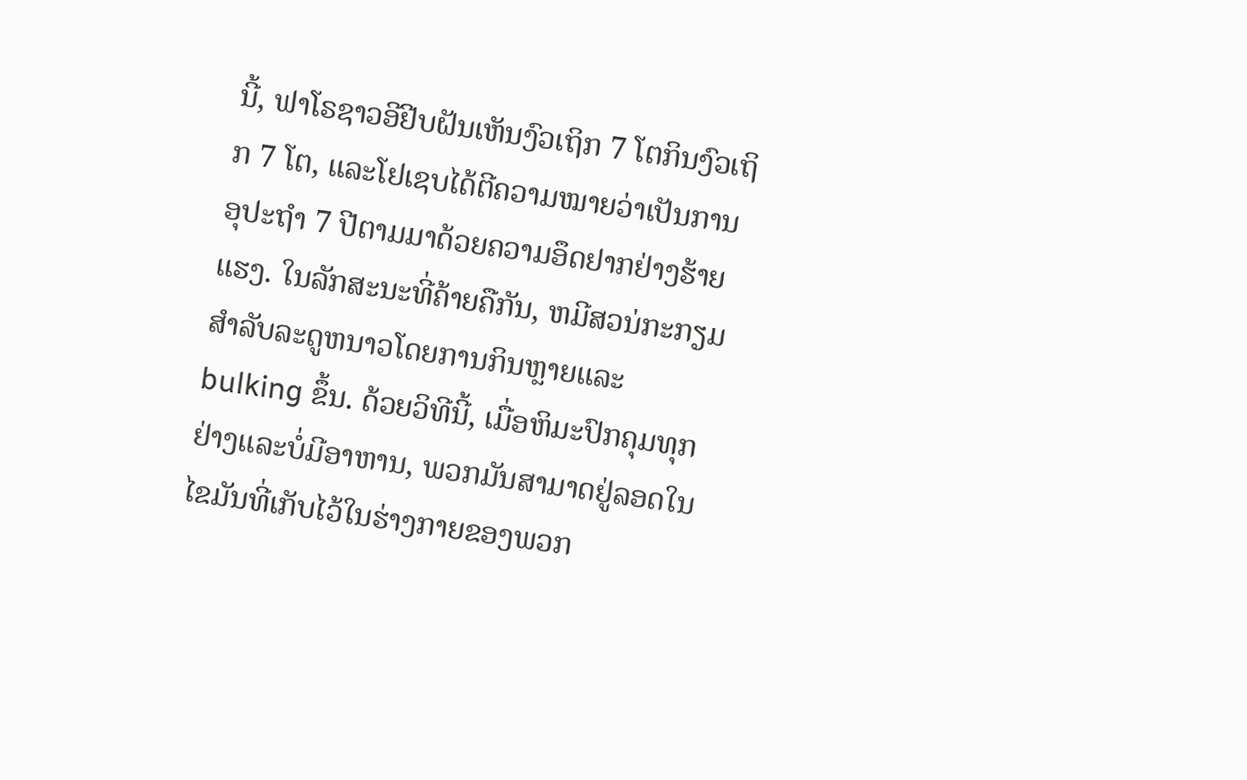ນີ້, ຟາໂຣຊາວອີຢີບຝັນເຫັນງົວເຖິກ 7 ໂຕກິນງົວເຖິກ 7 ໂຕ, ແລະໂຢເຊບໄດ້ຕີຄວາມໝາຍວ່າເປັນການອຸປະຖຳ 7 ປີຕາມມາດ້ວຍຄວາມອຶດຢາກຢ່າງຮ້າຍແຮງ. ໃນລັກສະນະທີ່ຄ້າຍຄືກັນ, ຫມີສວນ່ກະກຽມສໍາລັບລະດູຫນາວໂດຍການກິນຫຼາຍແລະ bulking ຂຶ້ນ. ດ້ວຍວິທີນີ້, ເມື່ອຫິມະປົກຄຸມທຸກຢ່າງແລະບໍ່ມີອາຫານ, ພວກມັນສາມາດຢູ່ລອດໃນໄຂມັນທີ່ເກັບໄວ້ໃນຮ່າງກາຍຂອງພວກ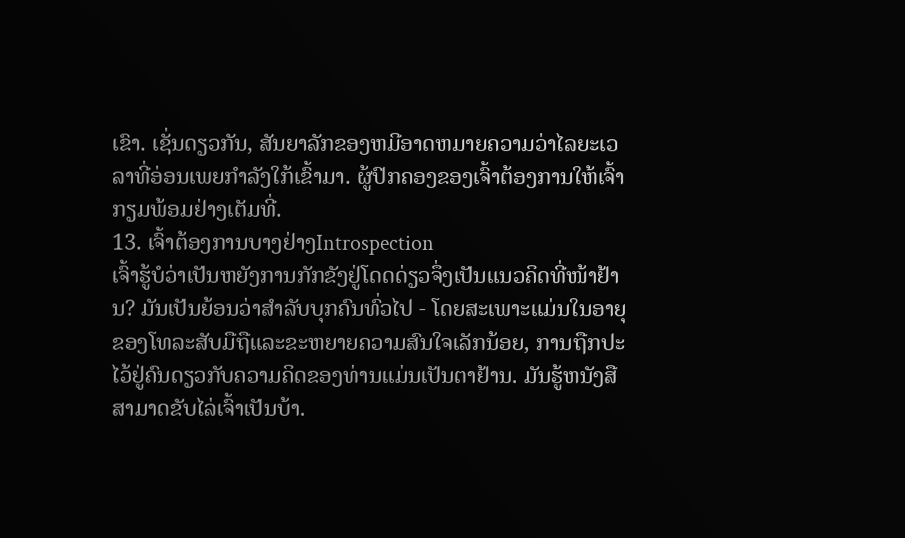ເຂົາ. ເຊັ່ນດຽວກັນ, ສັນຍາລັກຂອງຫມີອາດຫມາຍຄວາມວ່າໄລຍະເວລາທີ່ອ່ອນເພຍກໍາລັງໃກ້ເຂົ້າມາ. ຜູ້ປົກຄອງຂອງເຈົ້າຕ້ອງການໃຫ້ເຈົ້າກຽມພ້ອມຢ່າງເຕັມທີ່.
13. ເຈົ້າຕ້ອງການບາງຢ່າງIntrospection
ເຈົ້າຮູ້ບໍວ່າເປັນຫຍັງການກັກຂັງຢູ່ໂດດດ່ຽວຈຶ່ງເປັນແນວຄິດທີ່ໜ້າຢ້ານ? ມັນເປັນຍ້ອນວ່າສໍາລັບບຸກຄົນທົ່ວໄປ - ໂດຍສະເພາະແມ່ນໃນອາຍຸຂອງໂທລະສັບມືຖືແລະຂະຫຍາຍຄວາມສົນໃຈເລັກນ້ອຍ, ການຖືກປະໄວ້ຢູ່ຄົນດຽວກັບຄວາມຄິດຂອງທ່ານແມ່ນເປັນຕາຢ້ານ. ມັນຮູ້ຫນັງສືສາມາດຂັບໄລ່ເຈົ້າເປັນບ້າ.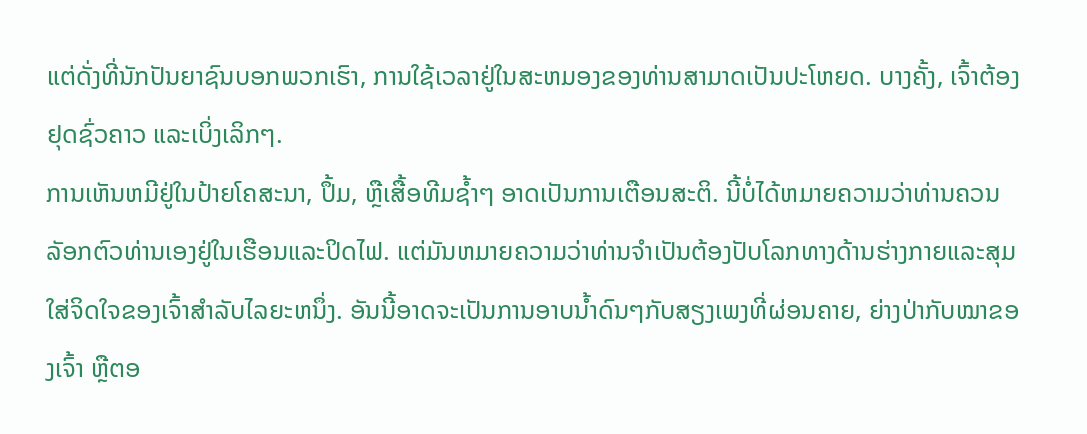ແຕ່ດັ່ງທີ່ນັກປັນຍາຊົນບອກພວກເຮົາ, ການໃຊ້ເວລາຢູ່ໃນສະຫມອງຂອງທ່ານສາມາດເປັນປະໂຫຍດ. ບາງຄັ້ງ, ເຈົ້າຕ້ອງຢຸດຊົ່ວຄາວ ແລະເບິ່ງເລິກໆ.
ການເຫັນຫມີຢູ່ໃນປ້າຍໂຄສະນາ, ປຶ້ມ, ຫຼືເສື້ອທີມຊ້ຳໆ ອາດເປັນການເຕືອນສະຕິ. ນີ້ບໍ່ໄດ້ຫມາຍຄວາມວ່າທ່ານຄວນລັອກຕົວທ່ານເອງຢູ່ໃນເຮືອນແລະປິດໄຟ. ແຕ່ມັນຫມາຍຄວາມວ່າທ່ານຈໍາເປັນຕ້ອງປັບໂລກທາງດ້ານຮ່າງກາຍແລະສຸມໃສ່ຈິດໃຈຂອງເຈົ້າສໍາລັບໄລຍະຫນຶ່ງ. ອັນນີ້ອາດຈະເປັນການອາບນ້ຳດົນໆກັບສຽງເພງທີ່ຜ່ອນຄາຍ, ຍ່າງປ່າກັບໝາຂອງເຈົ້າ ຫຼືຕອ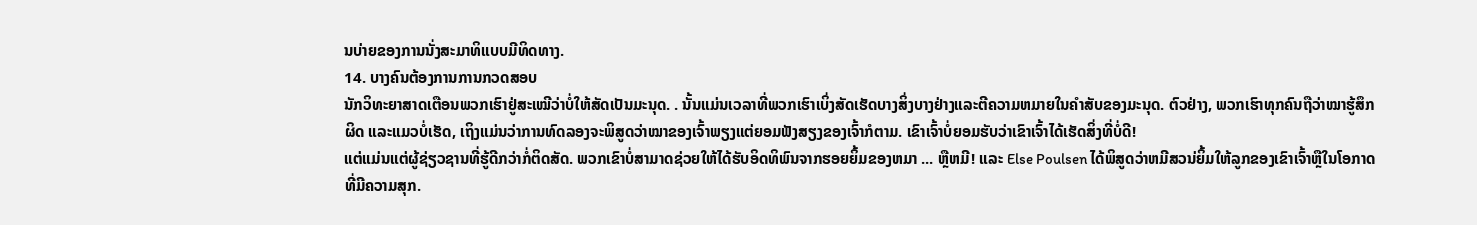ນບ່າຍຂອງການນັ່ງສະມາທິແບບມີທິດທາງ.
14. ບາງຄົນຕ້ອງການການກວດສອບ
ນັກວິທະຍາສາດເຕືອນພວກເຮົາຢູ່ສະເໝີວ່າບໍ່ໃຫ້ສັດເປັນມະນຸດ. . ນັ້ນແມ່ນເວລາທີ່ພວກເຮົາເບິ່ງສັດເຮັດບາງສິ່ງບາງຢ່າງແລະຕີຄວາມຫມາຍໃນຄໍາສັບຂອງມະນຸດ. ຕົວຢ່າງ, ພວກເຮົາທຸກຄົນຖືວ່າໝາຮູ້ສຶກຜິດ ແລະແມວບໍ່ເຮັດ, ເຖິງແມ່ນວ່າການທົດລອງຈະພິສູດວ່າໝາຂອງເຈົ້າພຽງແຕ່ຍອມຟັງສຽງຂອງເຈົ້າກໍຕາມ. ເຂົາເຈົ້າບໍ່ຍອມຮັບວ່າເຂົາເຈົ້າໄດ້ເຮັດສິ່ງທີ່ບໍ່ດີ!
ແຕ່ແມ່ນແຕ່ຜູ້ຊ່ຽວຊານທີ່ຮູ້ດີກວ່າກໍ່ຕິດສັດ. ພວກເຂົາບໍ່ສາມາດຊ່ວຍໃຫ້ໄດ້ຮັບອິດທິພົນຈາກຮອຍຍິ້ມຂອງຫມາ ... ຫຼືຫມີ! ແລະ Else Poulsen ໄດ້ພິສູດວ່າຫມີສວນ່ຍິ້ມໃຫ້ລູກຂອງເຂົາເຈົ້າຫຼືໃນໂອກາດທີ່ມີຄວາມສຸກ.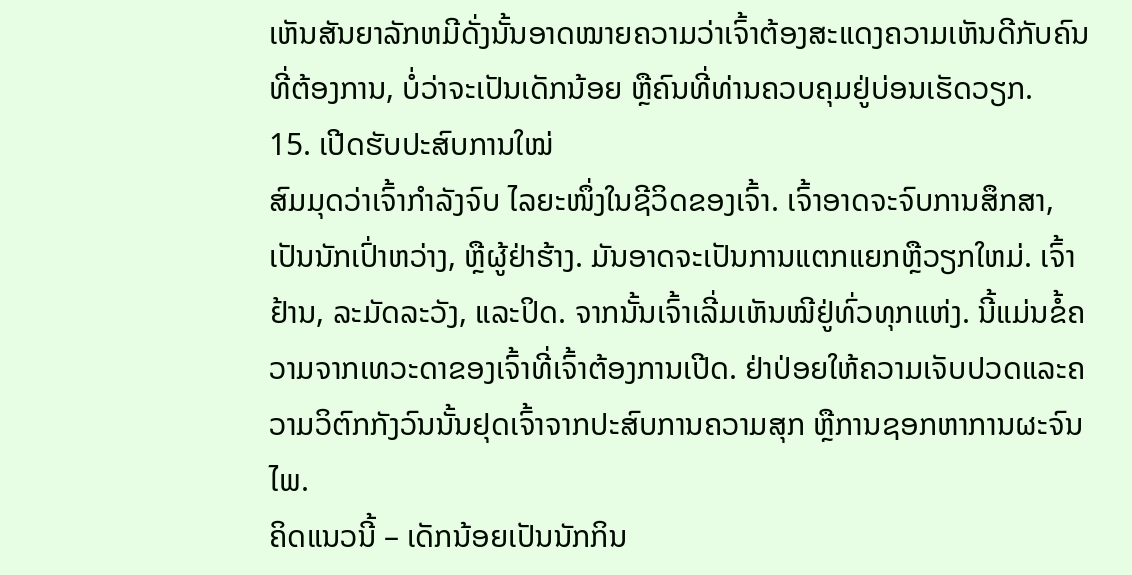ເຫັນສັນຍາລັກຫມີດັ່ງນັ້ນອາດໝາຍຄວາມວ່າເຈົ້າຕ້ອງສະແດງຄວາມເຫັນດີກັບຄົນທີ່ຕ້ອງການ, ບໍ່ວ່າຈະເປັນເດັກນ້ອຍ ຫຼືຄົນທີ່ທ່ານຄວບຄຸມຢູ່ບ່ອນເຮັດວຽກ.
15. ເປີດຮັບປະສົບການໃໝ່
ສົມມຸດວ່າເຈົ້າກຳລັງຈົບ ໄລຍະໜຶ່ງໃນຊີວິດຂອງເຈົ້າ. ເຈົ້າອາດຈະຈົບການສຶກສາ, ເປັນນັກເປົ່າຫວ່າງ, ຫຼືຜູ້ຢ່າຮ້າງ. ມັນອາດຈະເປັນການແຕກແຍກຫຼືວຽກໃຫມ່. ເຈົ້າຢ້ານ, ລະມັດລະວັງ, ແລະປິດ. ຈາກນັ້ນເຈົ້າເລີ່ມເຫັນໝີຢູ່ທົ່ວທຸກແຫ່ງ. ນີ້ແມ່ນຂໍ້ຄວາມຈາກເທວະດາຂອງເຈົ້າທີ່ເຈົ້າຕ້ອງການເປີດ. ຢ່າປ່ອຍໃຫ້ຄວາມເຈັບປວດແລະຄວາມວິຕົກກັງວົນນັ້ນຢຸດເຈົ້າຈາກປະສົບການຄວາມສຸກ ຫຼືການຊອກຫາການຜະຈົນໄພ.
ຄິດແນວນີ້ – ເດັກນ້ອຍເປັນນັກກິນ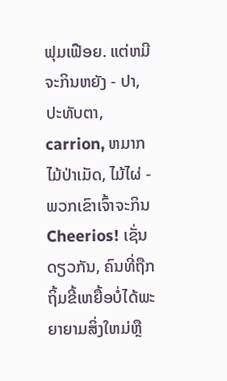ຟຸມເຟືອຍ. ແຕ່ຫມີຈະກິນຫຍັງ - ປາ, ປະທັບຕາ, carrion, ຫມາກໄມ້ປ່າເມັດ, ໄມ້ໄຜ່ - ພວກເຂົາເຈົ້າຈະກິນ Cheerios! ເຊັ່ນດຽວກັນ, ຄົນທີ່ຖືກຖິ້ມຂີ້ເຫຍື້ອບໍ່ໄດ້ພະຍາຍາມສິ່ງໃຫມ່ຫຼື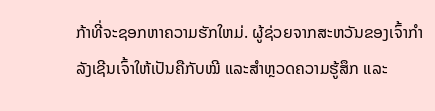ກ້າທີ່ຈະຊອກຫາຄວາມຮັກໃຫມ່. ຜູ້ຊ່ວຍຈາກສະຫວັນຂອງເຈົ້າກຳລັງເຊີນເຈົ້າໃຫ້ເປັນຄືກັບໝີ ແລະສຳຫຼວດຄວາມຮູ້ສຶກ ແລະ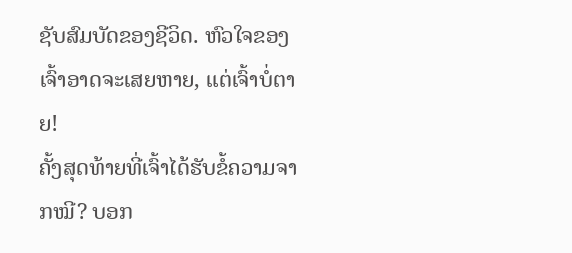ຊັບສົມບັດຂອງຊີວິດ. ຫົວໃຈຂອງເຈົ້າອາດຈະເສຍຫາຍ, ແຕ່ເຈົ້າບໍ່ຕາຍ!
ຄັ້ງສຸດທ້າຍທີ່ເຈົ້າໄດ້ຮັບຂໍ້ຄວາມຈາກໝີ? ບອກ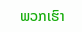ພວກເຮົາ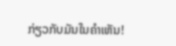ກ່ຽວກັບມັນໃນຄໍາເຫັນ!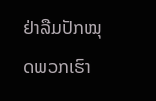ຢ່າລືມປັກໝຸດພວກເຮົາ